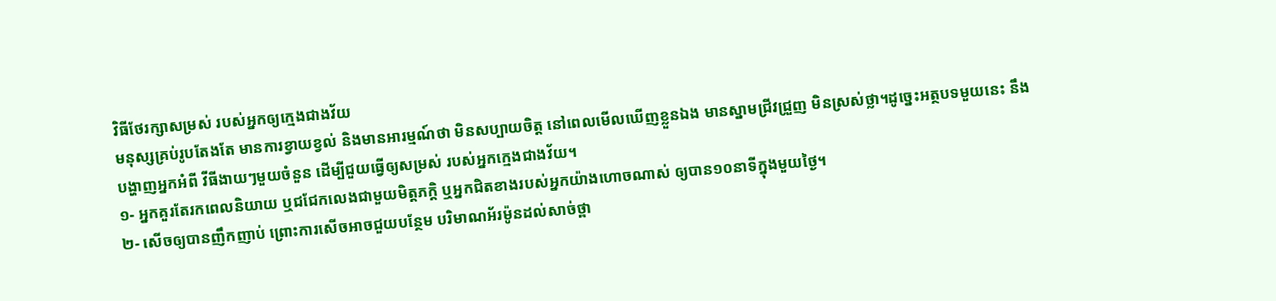វិធីថែរក្សាសម្រស់ របស់អ្នកឲ្យក្មេងជាងវ័យ
មនុស្សគ្រប់រូបតែងតែ មានការខ្វាយខ្វល់ និងមានអារម្មណ៍ថា មិនសប្បាយចិត្ត នៅពេលមើលឃើញខ្លួនឯង មានស្នាមជ្រីវជ្រួញ មិនស្រស់ថ្លា។ដូច្នេះអត្ថបទមួយនេះ នឹងបង្ហាញអ្នកអំពី វីធីងាយៗមួយចំនួន ដើម្បីជួយធ្វើឲ្យសម្រស់ របស់អ្នកក្មេងជាងវ័យ។
១- អ្នកគួរតែរកពេលនិយាយ ឬជជែកលេងជាមួយមិត្តភក្តិ ឬអ្នកជិតខាងរបស់អ្នកយ៉ាងហោចណាស់ ឲ្យបាន១០នាទីក្នុងមួយថ្ងៃ។
២- សើចឲ្យបានញឹកញាប់ ព្រោះការសើចអាចជួយបន្ថែម បរិមាណអ័រម៉ូនដល់សាច់ថ្ពា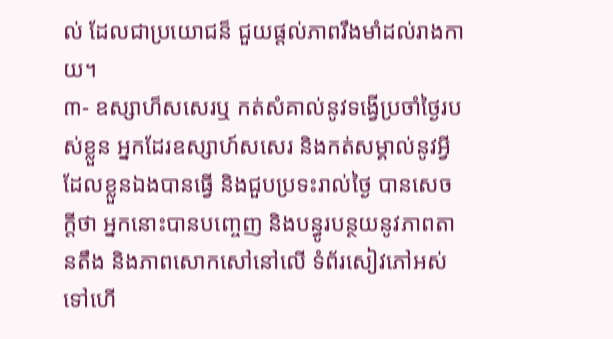ល់ ដែលជាប្រយោជន៏ ជួយផ្តល់ភាពរឹងមាំដល់រាងកាយ។
៣- ឧស្សាហ៏សសេរឬ កត់សំគាល់នូវទង្វើប្រចាំថ្ងៃរបស់ខ្លួន អ្នកដែរឧស្សាហ៍សសេរ និងកត់សម្គាល់នូវអ្វីដែលខ្លួនឯងបានធ្វើ និងជួបប្រទះរាល់ថ្ងៃ បានសេចក្តីថា អ្នកនោះបានបញ្ចេញ និងបន្ធូរបន្ថយនូវភាពតានតឹង និងភាពសោកសៅនៅលើ ទំព័រសៀវភៅអស់ទៅហើ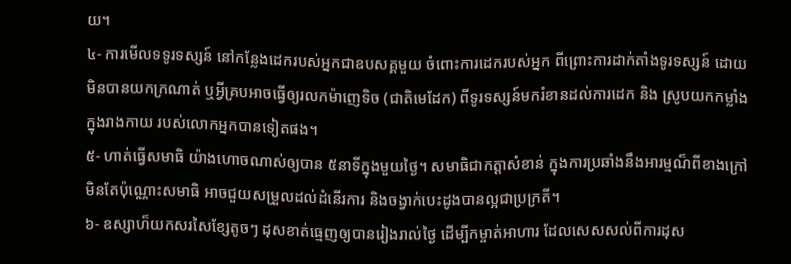យ។
៤- ការមើលទទូរទស្សន៍ នៅកន្លែងដេករបស់អ្នកជាឧបសគ្គមួយ ចំពោះការដេករបស់អ្នក ពីព្រោះការដាក់តាំងទូរទស្សន៍ ដោយមិនបានយកក្រណាត់ ឬអ្វីគ្របអាចធ្វើឲ្យរលកម៉ាញេទិច (ជាតិមេដែក) ពីទូរទស្សន៍មករំខានដល់ការដេក និង ស្រូបយកកម្លាំងក្នុងរាងកាយ របស់លោកអ្នកបានទៀតផង។
៥- ហាត់ធ្វើសមាធិ យ៉ាងហោចណាស់ឲ្យបាន ៥នាទីក្នុងមួយថ្ងៃ។ សមាធិជាកត្តាសំខាន់ ក្នុងការប្រឆាំងនឹងអារម្មណ៏ពីខាងក្រៅ មិនតែប៉ុណ្ណោះសមាធិ អាចជួយសម្រួលដល់ដំនើរការ និងចង្វាក់បេះដូងបានល្អជាប្រក្រតី។
៦- ឧស្សាហ៏យកសរសៃខ្សែតូចៗ ដុសខាត់ធ្មេញឲ្យបានរៀងរាល់ថ្ងៃ ដើម្បីកម្ចាត់អាហារ ដែលសេសសល់ពីការដុស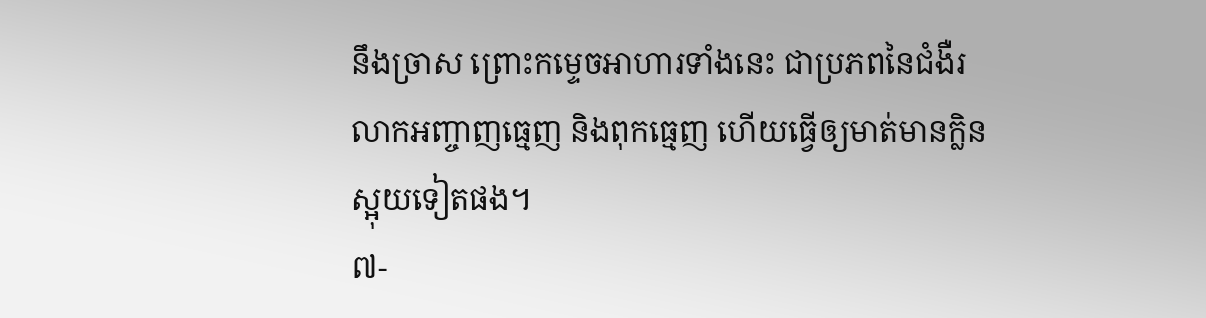នឹងច្រាស ព្រោះកម្ទេចអាហារទាំងនេះ ជាប្រភពនៃជំងឺរលាកអញ្ចាញធ្មេញ និងពុកធ្មេញ ហើយធ្វើឲ្យមាត់មានក្លិនស្អុយទៀតផង។
៧-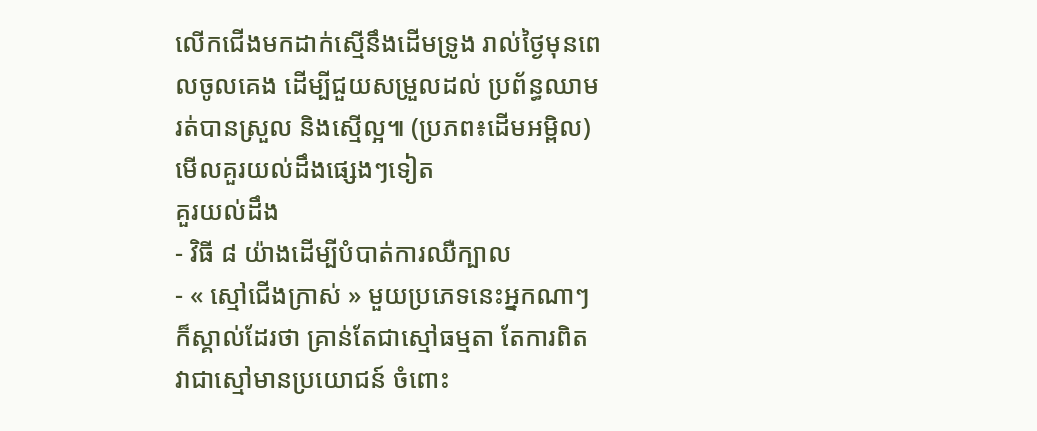លើកជើងមកដាក់ស្មើនឹងដើមទ្រូង រាល់ថ្ងៃមុនពេលចូលគេង ដើម្បីជួយសម្រួលដល់ ប្រព័ន្ធឈាមរត់បានស្រួល និងស្មើល្អ៕ (ប្រភព៖ដើមអម្ពិល)
មើលគួរយល់ដឹងផ្សេងៗទៀត
គួរយល់ដឹង
- វិធី ៨ យ៉ាងដើម្បីបំបាត់ការឈឺក្បាល
- « ស្មៅជើងក្រាស់ » មួយប្រភេទនេះអ្នកណាៗក៏ស្គាល់ដែរថា គ្រាន់តែជាស្មៅធម្មតា តែការពិតវាជាស្មៅមានប្រយោជន៍ ចំពោះ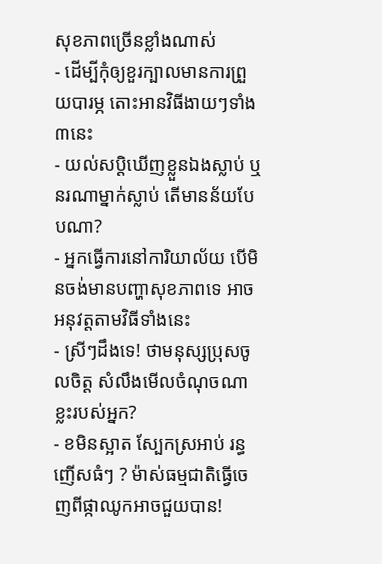សុខភាពច្រើនខ្លាំងណាស់
- ដើម្បីកុំឲ្យខួរក្បាលមានការព្រួយបារម្ភ តោះអានវិធីងាយៗទាំង៣នេះ
- យល់សប្តិឃើញខ្លួនឯងស្លាប់ ឬនរណាម្នាក់ស្លាប់ តើមានន័យបែបណា?
- អ្នកធ្វើការនៅការិយាល័យ បើមិនចង់មានបញ្ហាសុខភាពទេ អាចអនុវត្តតាមវិធីទាំងនេះ
- ស្រីៗដឹងទេ! ថាមនុស្សប្រុសចូលចិត្ត សំលឹងមើលចំណុចណាខ្លះរបស់អ្នក?
- ខមិនស្អាត ស្បែកស្រអាប់ រន្ធញើសធំៗ ? ម៉ាស់ធម្មជាតិធ្វើចេញពីផ្កាឈូកអាចជួយបាន!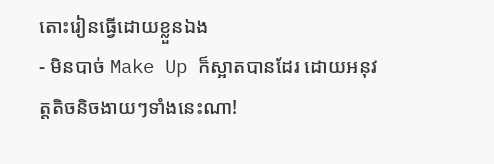តោះរៀនធ្វើដោយខ្លួនឯង
- មិនបាច់ Make Up ក៏ស្អាតបានដែរ ដោយអនុវត្តតិចនិចងាយៗទាំងនេះណា!